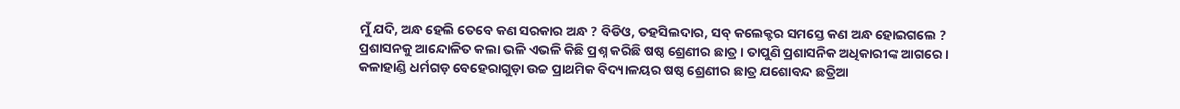ମୁଁ ଯଦି, ଅନ୍ଧ ହେଲି ତେବେ କଣ ସରକାର ଅନ୍ଧ ? ବିଡିଓ, ତହସିଲଦାର, ସବ୍ କଲେକ୍ଟର ସମସ୍ତେ କଣ ଅନ୍ଧ ହୋଇଗଲେ ? ପ୍ରଶାସନକୁ ଆନ୍ଦୋଳିତ କଲା ଭଳି ଏଭଳି କିଛି ପ୍ରଶ୍ନ କରିଛି ଷଷ୍ଠ ଶ୍ରେଣୀର ଛାତ୍ର । ତାପୁଣି ପ୍ରଶାସନିକ ଅଧିକାରୀଙ୍କ ଆଗରେ । କଳାହାଣ୍ଡି ଧର୍ମଗଡ଼ ବେହେରାଗୁଡ଼ା ଉଚ୍ଚ ପ୍ରାଥମିକ ବିଦ୍ୟାଳୟର ଷଷ୍ଠ ଶ୍ରେଣୀର ଛାତ୍ର ଯଶୋବନ୍ଦ ଛତ୍ରିଆ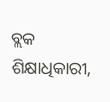ବ୍ଲକ ଶିକ୍ଷାଧିକାରୀ,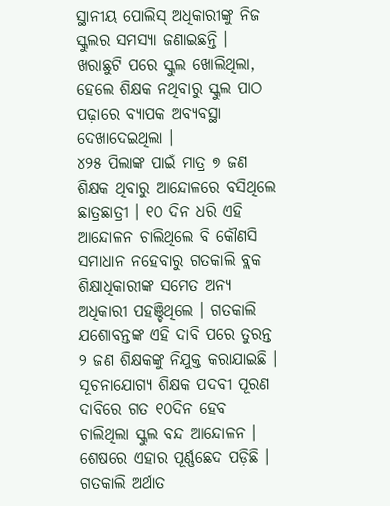ସ୍ଥାନୀୟ ପୋଲିସ୍ ଅଧିକାରୀଙ୍କୁ ନିଜ ସ୍କୁଲର ସମସ୍ୟା ଜଣାଇଛନ୍ତି । ଖରାଛୁଟି ପରେ ସ୍କୁଲ ଖୋଲିଥିଲା, ହେଲେ ଶିକ୍ଷକ ନଥିବାରୁ ସ୍କୁଲ ପାଠ ପଢ଼ାରେ ବ୍ୟାପକ ଅବ୍ୟବସ୍ଥା ଦେଖାଦେଇଥିଲା ।
୪୨୫ ପିଲାଙ୍କ ପାଇଁ ମାତ୍ର ୭ ଜଣ ଶିକ୍ଷକ ଥିବାରୁ ଆନ୍ଦୋଳରେ ବସିଥିଲେ ଛାତ୍ରଛାତ୍ରୀ । ୧୦ ଦିନ ଧରି ଏହି ଆନ୍ଦୋଳନ ଚାଲିଥିଲେ ବି କୌଣସି ସମାଧାନ ନହେବାରୁ ଗତକାଲି ବ୍ଲକ ଶିକ୍ଷାଧିକାରୀଙ୍କ ସମେତ ଅନ୍ୟ ଅଧିକାରୀ ପହଞ୍ଚିଥିଲେ । ଗତକାଲି ଯଶୋବନ୍ତଙ୍କ ଏହି ଦାବି ପରେ ତୁରନ୍ତ ୨ ଜଣ ଶିକ୍ଷକଙ୍କୁ ନିଯୁକ୍ତ କରାଯାଇଛି ।
ସୂଚନାଯୋଗ୍ୟ ଶିକ୍ଷକ ପଦବୀ ପୂରଣ ଦାବିରେ ଗତ ୧୦ଦିନ ହେବ ଚାଲିଥିଲା ସ୍କୁଲ ବନ୍ଦ ଆନ୍ଦୋଳନ । ଶେଷରେ ଏହାର ପୂର୍ଣ୍ଣଛେଦ ପଡ଼ିଛି । ଗତକାଲି ଅର୍ଥାତ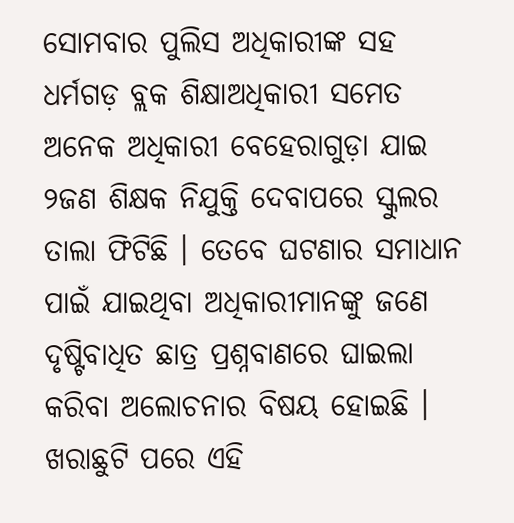ସୋମବାର ପୁଲିସ ଅଧିକାରୀଙ୍କ ସହ ଧର୍ମଗଡ଼ ବ୍ଲକ ଶିକ୍ଷାଅଧିକାରୀ ସମେତ ଅନେକ ଅଧିକାରୀ ବେହେରାଗୁଡ଼ା ଯାଇ ୨ଜଣ ଶିକ୍ଷକ ନିଯୁକ୍ତି ଦେବାପରେ ସ୍କୁଲର ତାଲା ଫିଟିଛି । ତେବେ ଘଟଣାର ସମାଧାନ ପାଇଁ ଯାଇଥିବା ଅଧିକାରୀମାନଙ୍କୁ ଜଣେ ଦୃଷ୍ଟିବାଧିତ ଛାତ୍ର ପ୍ରଶ୍ନବାଣରେ ଘାଇଲା କରିବା ଅଲୋଚନାର ବିଷୟ ହୋଇଛି । ଖରାଛୁଟି ପରେ ଏହି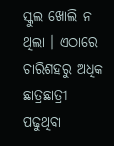ସ୍କୁଲ ଖୋଲି ନ ଥିଲା । ଏଠାରେ ଚାରିଶହରୁ ଅଧିକ ଛାତ୍ରଛାତ୍ରୀ ପଢୁଥିବା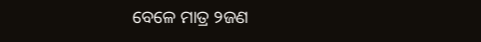ବେଳେ ମାତ୍ର ୨ଜଣ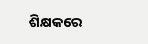ଶିକ୍ଷକରେ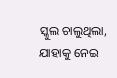ସ୍କୁଲ ଚାଲୁଥିଲା, ଯାହାକୁ ନେଇ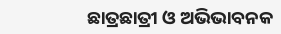ଛାତ୍ରଛାତ୍ରୀ ଓ ଅଭିଭାବନକ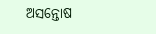ଅସନ୍ତୋଷ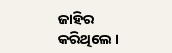ଜାହିର କରିଥିଲେ ।